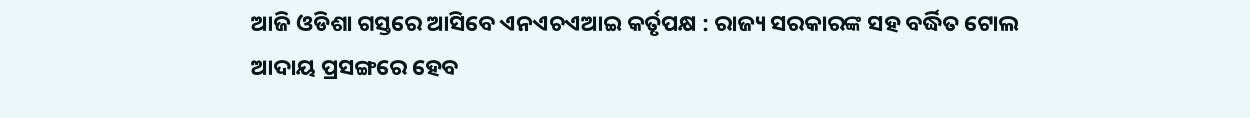ଆଜି ଓଡିଶା ଗସ୍ତରେ ଆସିବେ ଏନଏଚଏଆଇ କର୍ତୃପକ୍ଷ : ରାଜ୍ୟ ସରକାରଙ୍କ ସହ ବର୍ଦ୍ଧିତ ଟୋଲ ଆଦାୟ ପ୍ରସଙ୍ଗରେ ହେବ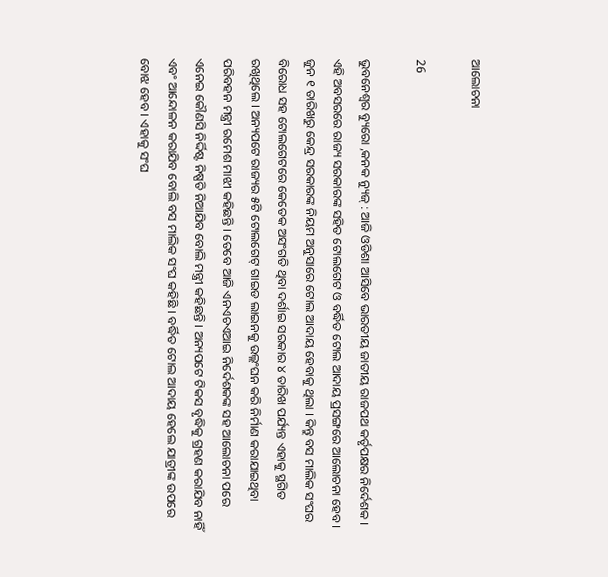ଆଲୋଚନା

26

ଭୁବନେଶ୍ୱର ବ୍ୟୁରୋ ,କନକ ନ୍ୟୁଜ୍ : ଆଜି ଓଡିଶା ଆସିବେ ଭାରତୀୟ ଜାତୀୟ ରାଜପଥ କର୍ତୃପକ୍ଷର ନିର୍ଦେଶକ । ଏହି ଅବସରରେ ରାଜ୍ୟ ସରକାରଙ୍କ ସହିତ ଟୋଲଗେଟ ଓ ବର୍ଦ୍ଧିତ ଟୋଲ ଆଦାୟ ପ୍ରସଙ୍ଗରେ ଆଲୋଚନା ହେବ । ଜୁନ ୧ ତାରିଖରୁ କେନ୍ଦ୍ର ସରକାରଙ୍କ ନିୟମ ଅନୁସାରେ ଟୋଲ ଆଦାୟ ହେବାକୁ ଥିଲା । କିନ୍ତୁ ବସ ମାଲିକ ସଂଘର ବିରୋଧ ସହ ଟୋଲଗେଟରେ କେତେକ ଅସଂଗତି ଥିବା ଦର୍ଶାଇ ସରକାର ୪ ତାରିଖ ପର୍ଯ୍ୟନ୍ତ ଏହାକୁ ସ୍ଥଗିତ ରଖିଥିଲେ । ଅନ୍ୟପଟେ ରାଜ୍ୟର ୫ଟି ଟୋଲଗେଟ୍ ଗାଇଡ ଲାଇନକୁ ଉଲ୍ଲଂଘନ କରି ନିର୍ମାଣ କରାଯାଇଥିବା ପରିବହନ ମନ୍ତ୍ରୀ ରମେଶ ମାଝୀ କହିଛନ୍ତି । ତେବେ ଆଜି ଏନଏଚଏଆଇ ନିର୍ଦେଶକଙ୍କ ସହ ଆଲୋଚନା ପରେ ଏନେଇ କୌଣସି ନିର୍ଦ୍ଦିଷ୍ଟ ନିଷ୍ପତି ନିଆଯିବ ବୋଲି ମନ୍ତ୍ରୀ କହିଛନ୍ତି । ଅନ୍ୟପଟେ ଟିକସ ବୃଦ୍ଧିକୁ ଗ୍ରହଣ କରାଯିବ ନାହିଁ ଏବଂ ଆନ୍ଦୋଳନ କରାଯିବ ବୋଲି ବସ ମାଲିକ ସଂଘ କହିଛି । ବର୍ଦ୍ଧିତ ଟୋଲ ଆଦାୟ ହେଲେ ଯାତ୍ରୀଙ୍କ ଉପରେ ବୋଝ ହେବ । ଏହାକୁ ସଂଘ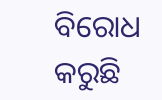ବିରୋଧ କରୁଛି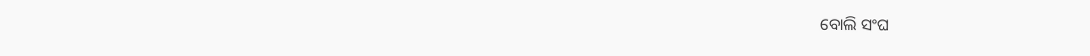ବୋଲି ସଂଘ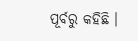ପୂର୍ବରୁ କହିଛି ।